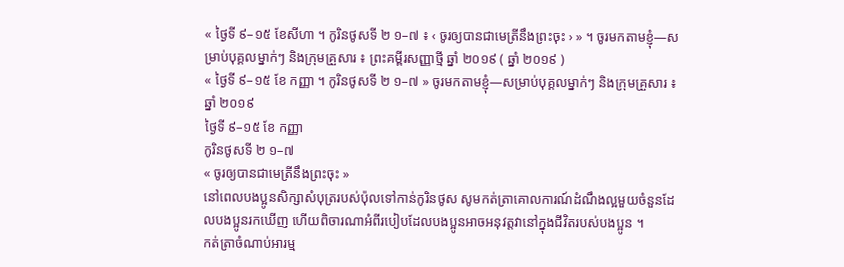« ថ្ងៃទី ៩–១៥ ខែសីហា ។ កូរិនថូសទី ២ ១–៧ ៖ ‹ ចូរឲ្យបានជាមេត្រីនឹងព្រះចុះ › » ។ ចូរមកតាមខ្ញុំ—សម្រាប់បុគ្គលម្នាក់ៗ និងក្រុមគ្រួសារ ៖ ព្រះគម្ពីរសញ្ញាថ្មី ឆ្នាំ ២០១៩ ( ឆ្នាំ ២០១៩ )
« ថ្ងៃទី ៩–១៥ ខែ កញ្ញា ។ កូរិនថូសទី ២ ១–៧ » ចូរមកតាមខ្ញុំ—សម្រាប់បុគ្គលម្នាក់ៗ និងក្រុមគ្រួសារ ៖ ឆ្នាំ ២០១៩
ថ្ងៃទី ៩–១៥ ខែ កញ្ញា
កូរិនថូសទី ២ ១–៧
« ចូរឲ្យបានជាមេត្រីនឹងព្រះចុះ »
នៅពេលបងប្អូនសិក្សាសំបុត្ររបស់ប៉ុលទៅកាន់កូរិនថូស សូមកត់ត្រាគោលការណ៍ដំណឹងល្អមួយចំនួនដែលបងប្អូនរកឃើញ ហើយពិចារណាអំពីរបៀបដែលបងប្អូនអាចអនុវត្តវានៅក្នុងជីវិតរបស់បងប្អូន ។
កត់ត្រាចំណាប់អារម្ម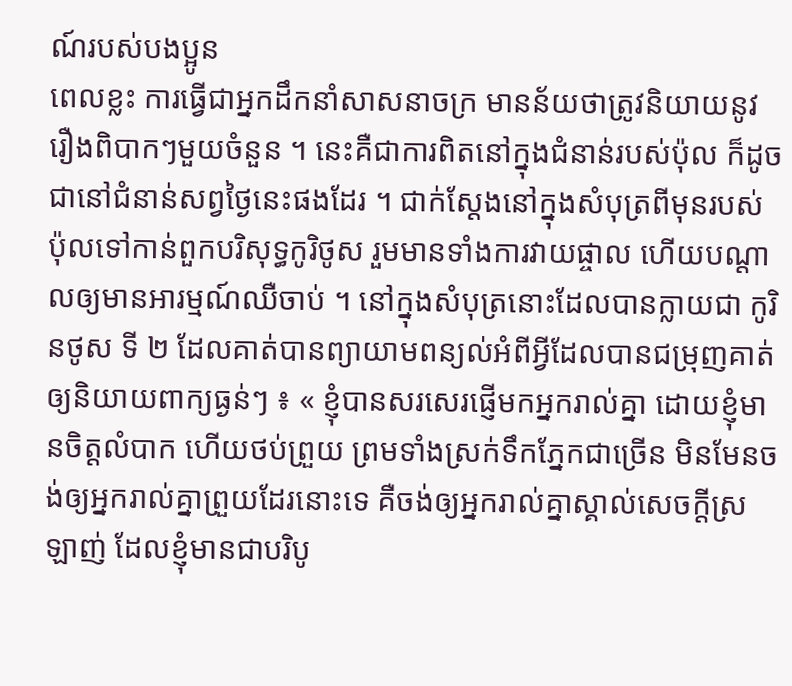ណ៍របស់បងប្អូន
ពេលខ្លះ ការធ្វើជាអ្នកដឹកនាំសាសនាចក្រ មានន័យថាត្រូវនិយាយនូវរឿងពិបាកៗមួយចំនួន ។ នេះគឺជាការពិតនៅក្នុងជំនាន់របស់ប៉ុល ក៏ដូចជានៅជំនាន់សព្វថ្ងៃនេះផងដែរ ។ ជាក់ស្ដែងនៅក្នុងសំបុត្រពីមុនរបស់ប៉ុលទៅកាន់ពួកបរិសុទ្ធកូរិថូស រួមមានទាំងការវាយផ្ចាល ហើយបណ្ដាលឲ្យមានអារម្មណ៍ឈឺចាប់ ។ នៅក្នុងសំបុត្រនោះដែលបានក្លាយជា កូរិនថូស ទី ២ ដែលគាត់បានព្យាយាមពន្យល់អំពីអ្វីដែលបានជម្រុញគាត់ឲ្យនិយាយពាក្យធ្ងន់ៗ ៖ « ខ្ញុំបានសរសេរផ្ញើមកអ្នករាល់គ្នា ដោយខ្ញុំមានចិត្តលំបាក ហើយថប់ព្រួយ ព្រមទាំងស្រក់ទឹកភ្នែកជាច្រើន មិនមែនចង់ឲ្យអ្នករាល់គ្នាព្រួយដែរនោះទេ គឺចង់ឲ្យអ្នករាល់គ្នាស្គាល់សេចក្តីស្រឡាញ់ ដែលខ្ញុំមានជាបរិបូ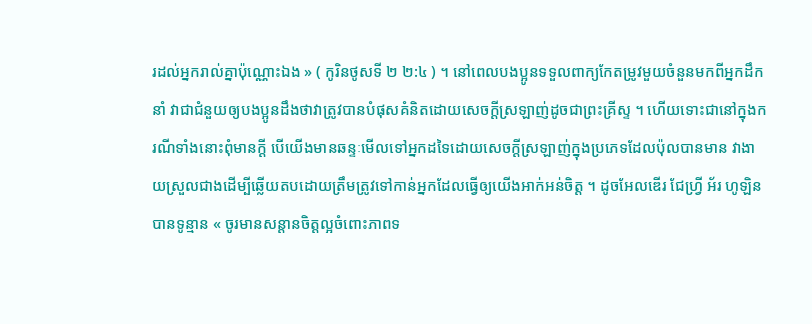រដល់អ្នករាល់គ្នាប៉ុណ្ណោះឯង » ( កូរិនថូសទី ២ ២:៤ ) ។ នៅពេលបងប្អូនទទួលពាក្យកែតម្រូវមួយចំនួនមកពីអ្នកដឹកនាំ វាជាជំនួយឲ្យបងប្អូនដឹងថាវាត្រូវបានបំផុសគំនិតដោយសេចក្ដីស្រឡាញ់ដូចជាព្រះគ្រីស្ទ ។ ហើយទោះជានៅក្នុងករណីទាំងនោះពុំមានក្ដី បើយើងមានឆន្ទៈមើលទៅអ្នកដទៃដោយសេចក្ដីស្រឡាញ់ក្នុងប្រភេទដែលប៉ុលបានមាន វាងាយស្រួលជាងដើម្បីឆ្លើយតបដោយត្រឹមត្រូវទៅកាន់អ្នកដែលធ្វើឲ្យយើងអាក់អន់ចិត្ត ។ ដូចអែលឌើរ ជែហ្វ្រី អ័រ ហូឡិន បានទូន្មាន « ចូរមានសន្ដានចិត្តល្អចំពោះភាពទ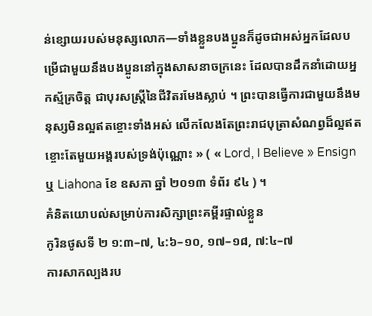ន់ខ្សោយរបស់មនុស្សលោក—ទាំងខ្លួនបងប្អូនក៏ដូចជាអស់អ្នកដែលបម្រើជាមួយនឹងបងប្អូននៅក្នុងសាសនាចក្រនេះ ដែលបានដឹកនាំដោយអ្នកស្ម័គ្រចិត្ត ជាបុរសស្ត្រីនៃជីវិតរមែងស្លាប់ ។ ព្រះបានធ្វើការជាមួយនឹងមនុស្សមិនល្អឥតខ្ចោះទាំងអស់ លើកលែងតែព្រះរាជបុត្រាសំណព្វដ៏ល្អឥតខ្ចោះតែមួយអង្គរបស់ទ្រង់ប៉ុណ្ណោះ » ( « Lord, I Believe » Ensign ឬ Liahona ខែ ឧសភា ឆ្នាំ ២០១៣ ទំព័រ ៩៤ ) ។
គំនិតយោបល់សម្រាប់ការសិក្សាព្រះគម្ពីរផ្ទាល់ខ្លួន
កូរិនថូសទី ២ ១:៣–៧, ៤:៦–១០, ១៧–១៨, ៧:៤–៧
ការសាកល្បងរប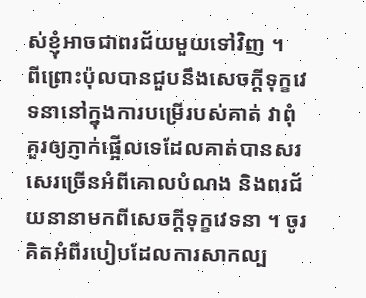ស់ខ្ញុំអាចជាពរជ័យមួយទៅវិញ ។
ពីព្រោះប៉ុលបានជួបនឹងសេចក្ដីទុក្ខវេទនានៅក្នុងការបម្រើរបស់គាត់ វាពុំគួរឲ្យភ្ញាក់ផ្អើលទេដែលគាត់បានសរសេរច្រើនអំពីគោលបំណង និងពរជ័យនានាមកពីសេចក្ដីទុក្ខវេទនា ។ ចូរគិតអំពីរបៀបដែលការសាកល្ប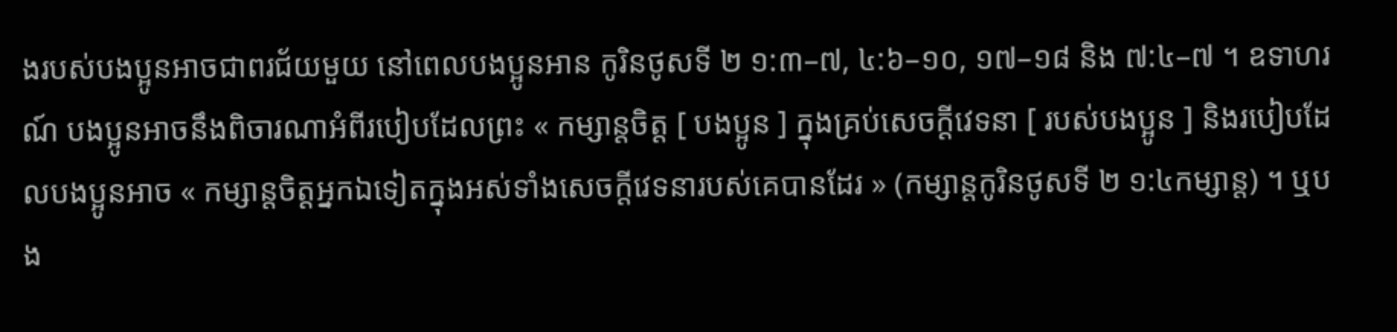ងរបស់បងប្អូនអាចជាពរជ័យមួយ នៅពេលបងប្អូនអាន កូរិនថូសទី ២ ១:៣–៧, ៤:៦–១០, ១៧–១៨ និង ៧:៤–៧ ។ ឧទាហរណ៍ បងប្អូនអាចនឹងពិចារណាអំពីរបៀបដែលព្រះ « កម្សាន្តចិត្ត [ បងប្អូន ] ក្នុងគ្រប់សេចក្ដីវេទនា [ របស់បងប្អូន ] និងរបៀបដែលបងប្អូនអាច « កម្សាន្តចិត្តអ្នកឯទៀតក្នុងអស់ទាំងសេចក្ដីវេទនារបស់គេបានដែរ » (កម្សាន្តកូរិនថូសទី ២ ១:៤កម្សាន្ត) ។ ឬបង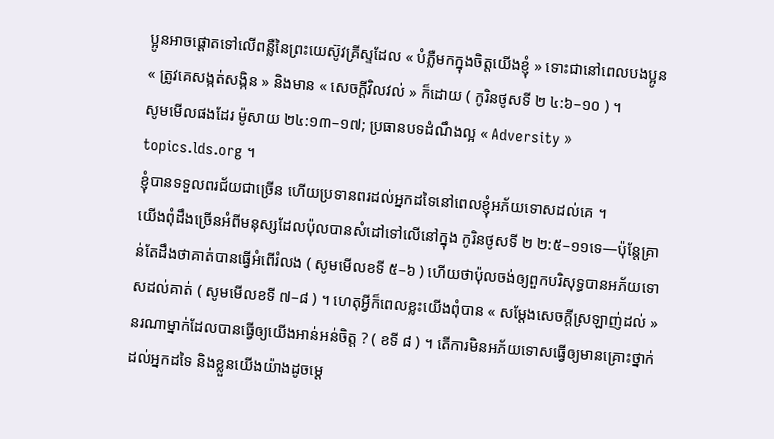ប្អូនអាចផ្ដោតទៅលើពន្លឺនៃព្រះយេស៊ូវគ្រីស្ទដែល « បំភ្លឺមកក្នុងចិត្តយើងខ្ញុំ » ទោះជានៅពេលបងប្អូន « ត្រូវគេសង្កត់សង្កិន » និងមាន « សេចក្ដីវិលវល់ » ក៏ដោយ ( កូរិនថូសទី ២ ៤:៦–១០ ) ។
សូមមើលផងដែរ ម៉ូសាយ ២៤:១៣–១៧; ប្រធានបទដំណឹងល្អ « Adversity » topics.lds.org ។
ខ្ញុំបានទទួលពរជ័យជាច្រើន ហើយប្រទានពរដល់អ្នកដទៃនៅពេលខ្ញុំអភ័យទោសដល់គេ ។
យើងពុំដឹងច្រើនអំពីមនុស្សដែលប៉ុលបានសំដៅទៅលើនៅក្នុង កូរិនថូសទី ២ ២:៥–១១ទេ—ប៉ុន្តែគ្រាន់តែដឹងថាគាត់បានធ្វើអំពើរំលង ( សូមមើលខទី ៥–៦ ) ហើយថាប៉ុលចង់ឲ្យពួកបរិសុទ្ធបានអភ័យទោសដល់គាត់ ( សូមមើលខទី ៧–៨ ) ។ ហេតុអ្វីក៏ពេលខ្លះយើងពុំបាន « សម្ដែងសេចក្ដីស្រឡាញ់ដល់ » នរណាម្នាក់ដែលបានធ្វើឲ្យយើងអាន់អន់ចិត្ត ? ( ខទី ៨ ) ។ តើការមិនអភ័យទោសធ្វើឲ្យមានគ្រោះថ្នាក់ដល់អ្នកដទៃ និងខ្លួនយើងយ៉ាងដូចម្ដេ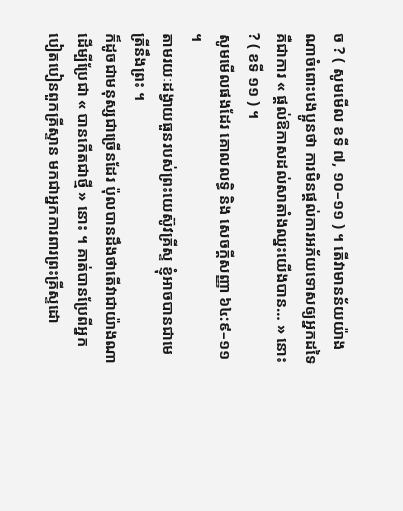ច ? ( សូមមើល ខទី ៧, ១០–១១ ) ។ តើវាមានន័យយ៉ាងណាចំពោះបងប្អូនថា ការមិនផ្ដល់ការអភ័យទោសឲ្យអ្នកដទៃគឺជាការ « ផ្ដល់ឱកាសដល់សាតាំងឈ្នះយើងបាន… » នោះ ? ( ខទី ១១ ) ។
សូមមើលផងដែរ គោលលទ្ធិ និង សេចក្តីសញ្ញា ៦៤:៩–១១ ។
តាមរយៈដង្វាយធួនរបស់ព្រះយេស៊ូវគ្រីស្ទ ខ្ញុំអាចបានជាមេត្រីនឹងព្រះ ។
ក៏ដូចជាមនុស្សជាច្រើនដែរ ប៉ុលបានដឹងថាតើវាជាយ៉ាងណាដើម្បីប្រែជា « បានកើតជាថ្មី » នោះ ។ គាត់បានប្រែពីអ្នកបៀតបៀនពួកគ្រីស្ទាន មកជាអ្នកការពារព្រះគ្រីស្ទដោ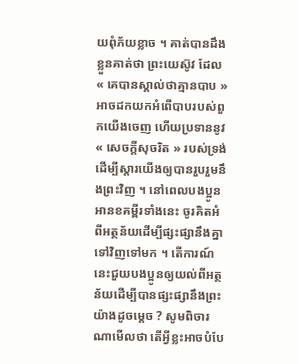យពុំភ័យខ្លាច ។ គាត់បានដឹងខ្លួនគាត់ថា ព្រះយេស៊ូវ ដែល « គេបានស្គាល់ថាគ្មានបាប » អាចដកយកអំពើបាបរបស់ពួកយើងចេញ ហើយប្រទាននូវ « សេចក្តីសុចរិត » របស់ទ្រង់ដើម្បីស្ដារយើងឲ្យបានរួបរួមនឹងព្រះវិញ ។ នៅពេលបងប្អូនអានខគម្ពីរទាំងនេះ ចូរគិតអំពីអត្ថន័យដើម្បីផ្សះផ្សានឹងគ្នាទៅវិញទៅមក ។ តើការណ៍នេះជួយបងប្អូនឲ្យយល់ពីអត្ថន័យដើម្បីបានផ្សះផ្សានឹងព្រះយ៉ាងដូចម្ដេច ? សូមពិចារណាមើលថា តើអ្វីខ្លះអាចបំបែ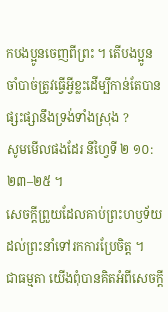កបងប្អូនចេញពីព្រះ ។ តើបងប្អូនចាំបាច់ត្រូវធ្វើអ្វីខ្លះដើម្បីកាន់តែបានផ្សះផ្សានឹងទ្រង់ទាំងស្រុង ?
សូមមើលផងដែរ នីហ្វៃទី ២ ១០:២៣–២៥ ។
សេចក្តីព្រួយដែលគាប់ព្រះហឫទ័យដល់ព្រះនាំទៅរកការប្រែចិត្ត ។
ជាធម្មតា យើងពុំបានគិតអំពីសេចក្ដី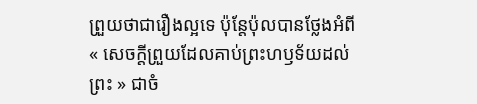ព្រួយថាជារឿងល្អទេ ប៉ុន្តែប៉ុលបានថ្លែងអំពី « សេចក្តីព្រួយដែលគាប់ព្រះហឫទ័យដល់ព្រះ » ជាចំ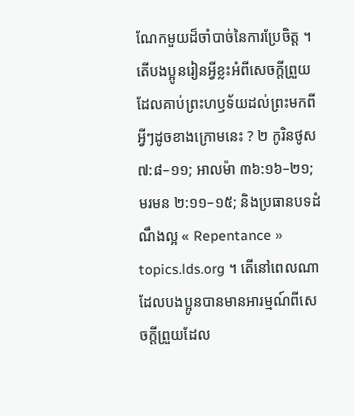ណែកមួយដ៏ចាំបាច់នៃការប្រែចិត្ត ។ តើបងប្អូនរៀនអ្វីខ្លះអំពីសេចក្តីព្រួយដែលគាប់ព្រះហឫទ័យដល់ព្រះមកពីអ្វីៗដូចខាងក្រោមនេះ ? ២ កូរិនថូស ៧:៨–១១; អាលម៉ា ៣៦:១៦–២១; មរមន ២:១១–១៥; និងប្រធានបទដំណឹងល្អ « Repentance » topics.lds.org ។ តើនៅពេលណាដែលបងប្អូនបានមានអារម្មណ៍ពីសេចក្តីព្រួយដែល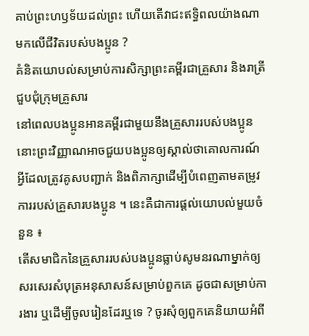គាប់ព្រះហឫទ័យដល់ព្រះ ហើយតើវាជះឥទ្ធិពលយ៉ាងណាមកលើជីវិតរបស់បងប្អូន ?
គំនិតយោបល់សម្រាប់ការសិក្សាព្រះគម្ពីរជាគ្រួសារ និងរាត្រីជួបជុំក្រុមគ្រួសារ
នៅពេលបងប្អូនអានគម្ពីរជាមួយនឹងគ្រួសាររបស់បងប្អូន នោះព្រះវិញ្ញាណអាចជួយបងប្អូនឲ្យស្គាល់ថាគោលការណ៍អ្វីដែលត្រូវគូសបញ្ជាក់ និងពិភាក្សាដើម្បីបំពេញតាមតម្រូវការរបស់គ្រួសារបងប្អូន ។ នេះគឺជាការផ្ដល់យោបល់មួយចំនួន ៖
តើសមាជិកនៃគ្រួសាររបស់បងប្អូនធ្លាប់សូមនរណាម្នាក់ឲ្យសរសេរសំបុត្រអនុសាសន៍សម្រាប់ពួកគេ ដូចជាសម្រាប់ការងារ ឬដើម្បីចូលរៀនដែរឬទេ ? ចូរសុំឲ្យពួកគេនិយាយអំពី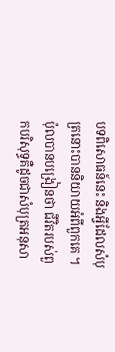បទពិសោធន៍នេះ និងអ្វីដែលសំបុត្រនោះបាននិយាយអំពីពួកគេ ។ ប៉ុលបានបង្រៀនថា ជីវិតរបស់ពួកបរិសុទ្ធគឺដូចជាសំបុត្រអនុសា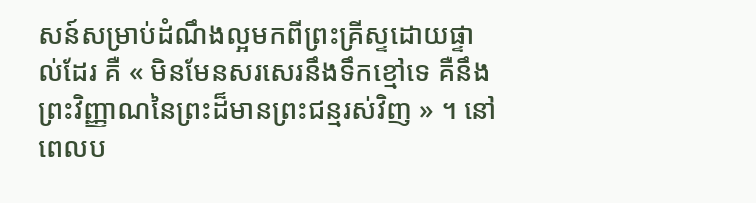សន៍សម្រាប់ដំណឹងល្អមកពីព្រះគ្រីស្ទដោយផ្ទាល់ដែរ គឺ « មិនមែនសរសេរនឹងទឹកខ្មៅទេ គឺនឹងព្រះវិញ្ញាណនៃព្រះដ៏មានព្រះជន្មរស់វិញ » ។ នៅពេលប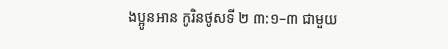ងប្អូនអាន កូរិនថូសទី ២ ៣:១–៣ ជាមួយ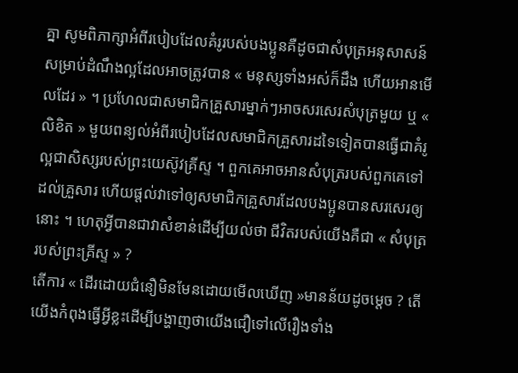គ្នា សូមពិភាក្សាអំពីរបៀបដែលគំរូរបស់បងប្អូនគឺដូចជាសំបុត្រអនុសាសន៍សម្រាប់ដំណឹងល្អដែលអាចត្រូវបាន « មនុស្សទាំងអស់ក៏ដឹង ហើយអានមើលដែរ » ។ ប្រហែលជាសមាជិកគ្រួសារម្នាក់ៗអាចសរសេរសំបុត្រមួយ ឬ « លិខិត » មួយពន្យល់អំពីរបៀបដែលសមាជិកគ្រួសារដទៃទៀតបានធ្វើជាគំរូល្អជាសិស្សរបស់ព្រះយេស៊ូវគ្រីស្ទ ។ ពួកគេអាចអានសំបុត្ររបស់ពួកគេទៅដល់គ្រួសារ ហើយផ្ដល់វាទៅឲ្យសមាជិកគ្រួសារដែលបងប្អូនបានសរសេរឲ្យនោះ ។ ហេតុអ្វីបានជាវាសំខាន់ដើម្បីយល់ថា ជីវិតរបស់យើងគឺជា « សំបុត្ររបស់ព្រះគ្រីស្ទ » ?
តើការ « ដើរដោយជំនឿមិនមែនដោយមើលឃើញ »មានន័យដូចម្ដេច ? តើយើងកំពុងធ្វើអ្វីខ្លះដើម្បីបង្ហាញថាយើងជឿទៅលើរឿងទាំង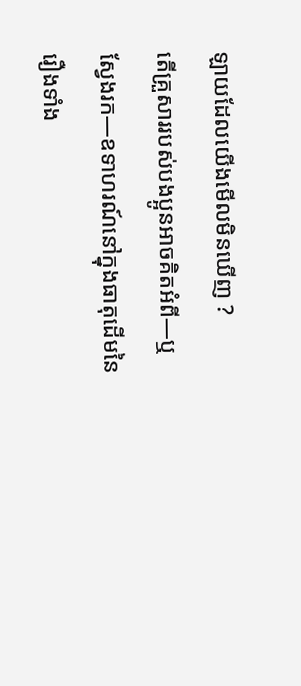ឡាយដែលយើងមើលមិនឃើញ ?
តើគ្រួសាររបស់បងប្អូនអាចគិតអំពី—ឬ ស្វែងរក—ឧទាហរណ៍នៅក្នុងធាតុដើមនៃរឿងទាំង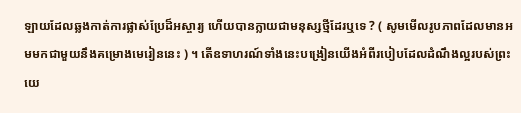ឡាយដែលឆ្លងកាត់ការផ្លាស់ប្រែដ៏អស្ចារ្យ ហើយបានក្លាយជាមនុស្សថ្មីដែរឬទេ ? ( សូមមើលរូបភាពដែលមានអមមកជាមួយនឹងគម្រោងមេរៀននេះ ) ។ តើឧទាហរណ៍ទាំងនេះបង្រៀនយើងអំពីរបៀបដែលដំណឹងល្អរបស់ព្រះយេ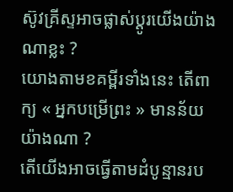ស៊ូវគ្រីស្ទអាចផ្លាស់ប្ដូរយើងយ៉ាងណាខ្លះ ?
យោងតាមខគម្ពីរទាំងនេះ តើពាក្យ « អ្នកបម្រើព្រះ » មានន័យយ៉ាងណា ?
តើយើងអាចធ្វើតាមដំបូន្មានរប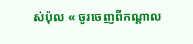ស់ប៉ុល « ចូរចេញពីកណ្តាល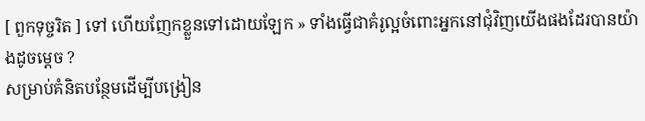[ ពួកទុច្ចរិត ] ទៅ ហើយញែកខ្លួនទៅដោយឡែក » ទាំងធ្វើជាគំរូល្អចំពោះអ្នកនៅជុំវិញយើងផងដែរបានយ៉ាងដូចម្ដេច ?
សម្រាប់គំនិតបន្ថែមដើម្បីបង្រៀន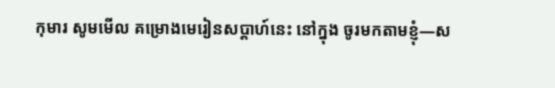កុមារ សូមមើល គម្រោងមេរៀនសប្ដាហ៍នេះ នៅក្នុង ចូរមកតាមខ្ញុំ—ស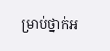ម្រាប់ថ្នាក់អ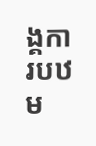ង្គការបឋម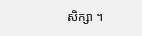សិក្សា ។